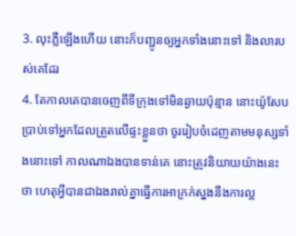3. លុះភ្លឺឡើងហើយ នោះក៏បញ្ជូនឲ្យអ្នកទាំងនោះទៅ និងលារបស់គេដែរ
4. តែកាលគេបានចេញពីទីក្រុងទៅមិនឆ្ងាយប៉ុន្មាន នោះយ៉ូសែបប្រាប់ទៅអ្នកដែលត្រួតលើផ្ទះខ្លួនថា ចូររៀបចំដេញតាមមនុស្សទាំងនោះទៅ កាលណាឯងបានទាន់គេ នោះត្រូវនិយាយយ៉ាងនេះថា ហេតុអ្វីបានជាឯងរាល់គ្នាធ្វើការអាក្រក់ស្នងនឹងការល្អ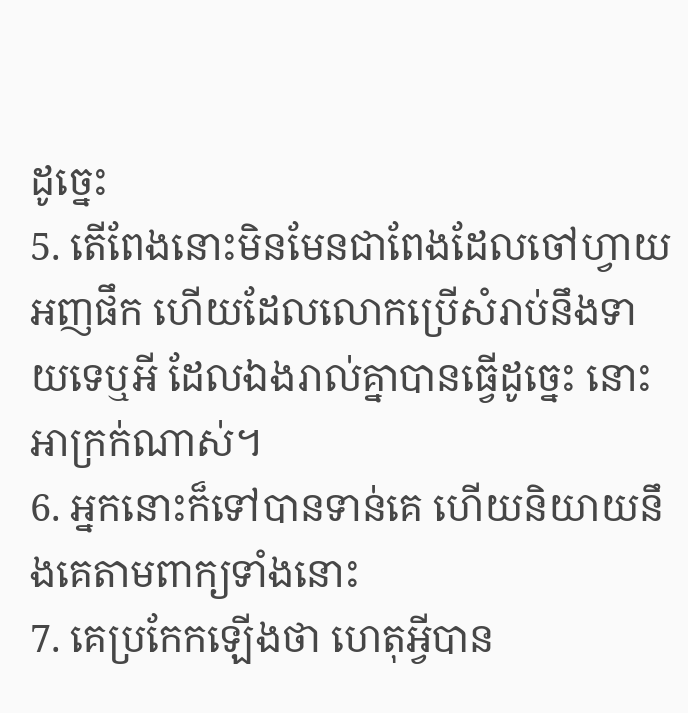ដូច្នេះ
5. តើពែងនោះមិនមែនជាពែងដែលចៅហ្វាយអញផឹក ហើយដែលលោកប្រើសំរាប់នឹងទាយទេឬអី ដែលឯងរាល់គ្នាបានធ្វើដូច្នេះ នោះអាក្រក់ណាស់។
6. អ្នកនោះក៏ទៅបានទាន់គេ ហើយនិយាយនឹងគេតាមពាក្យទាំងនោះ
7. គេប្រកែកឡើងថា ហេតុអ្វីបាន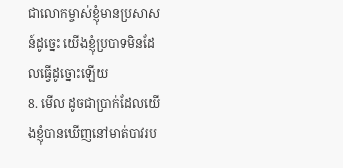ជាលោកម្ចាស់ខ្ញុំមានប្រសាសន៍ដូច្នេះ យើងខ្ញុំប្របាទមិនដែលធ្វើដូច្នោះឡើយ
8. មើល ដូចជាប្រាក់ដែលយើងខ្ញុំបានឃើញនៅមាត់បាវរប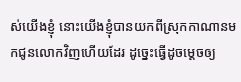ស់យើងខ្ញុំ នោះយើងខ្ញុំបានយកពីស្រុកកាណានមកជូនលោកវិញហើយដែរ ដូច្នេះធ្វើដូចម្តេចឲ្យ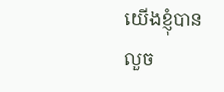យើងខ្ញុំបានលួច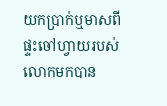យកប្រាក់ឬមាសពីផ្ទះចៅហ្វាយរបស់លោកមកបាន